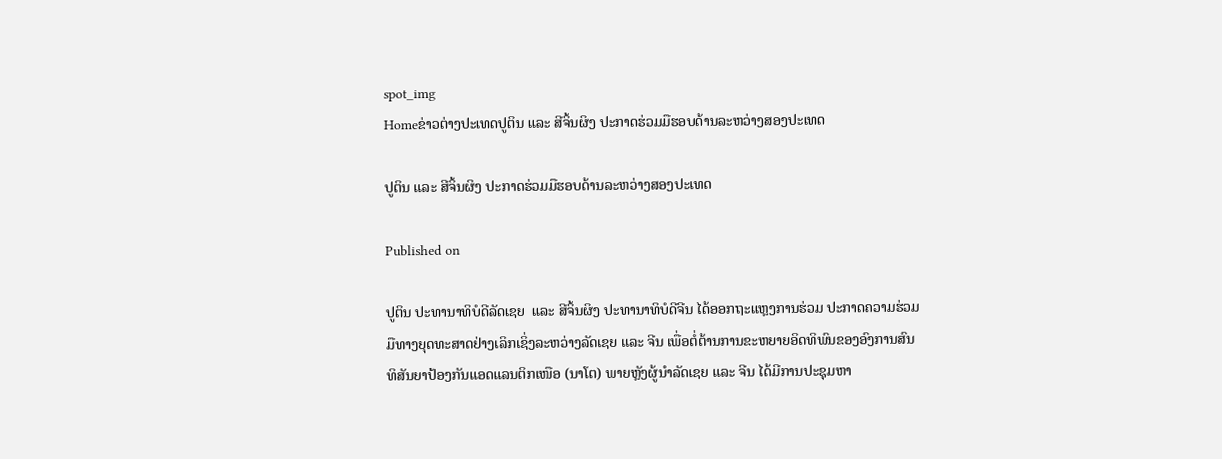spot_img
Homeຂ່າວຕ່າງປະເທດປູຕິນ ແລະ ສີຈິ້ນຜິງ ປະກາດຮ່ວມມືຮອບດ້ານລະຫວ່າງສອງປະເທດ

ປູຕິນ ແລະ ສີຈິ້ນຜິງ ປະກາດຮ່ວມມືຮອບດ້ານລະຫວ່າງສອງປະເທດ

Published on

ປູຕິນ ປະທານາທິບໍດີລັດເຊຍ  ແລະ ສີຈິ້ນຜິງ ປະທານາທິບໍດີຈີນ ໄດ້ອອກຖະແຫຼງການຮ່ວມ ປະກາດຄວາມຮ່ວມມືທາງຍຸດທະສາດຢ່າງເລິກເຊິ່ງລະຫວ່າງລັດເຊຍ ແລະ ຈີນ ເພື່ອຕໍ່ຕ້ານການຂະຫຍາຍອິດທິພົນຂອງອົງການສົນທິສັນຍາປ້ອງກັນແອດແລນຕິກເໜືອ (ນາໂຕ) ພາຍຫຼັງຜູ້ນໍາລັດເຊຍ ແລະ ຈີນ ໄດ້ມີການປະຊຸມຫາ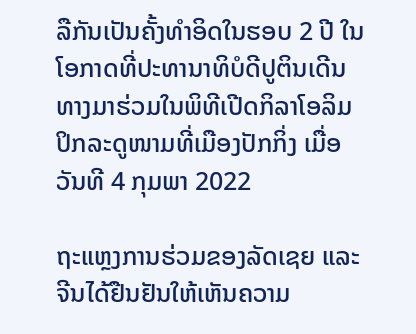ລືກັນເປັນຄັ້ງທໍາອິດໃນຮອບ 2 ປີ ໃນໂອກາດທີ່ປະທານາທິບໍດີປູຕິນເດີນທາງມາຮ່ວມໃນພິທີເປີດກິລາໂອລິມປິກລະດູໜາມທີ່ເມືອງປັກກິ່ງ ເມື່ອວັນທີ 4 ກຸມພາ 2022

ຖະແຫຼງການຮ່ວມຂອງລັດເຊຍ ແລະ ຈີນໄດ້ຢືນຢັນໃຫ້ເຫັນຄວາມ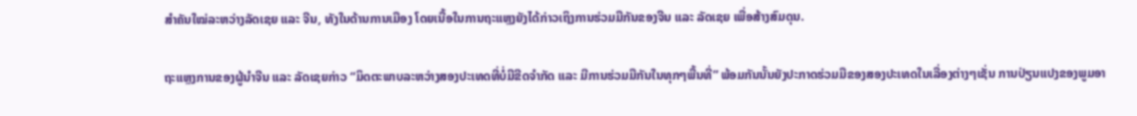ສໍາຄັນໃໝ່ລະຫວ່າງລັດເຊຍ ແລະ ຈີນ, ທັງໃນດ້ານການເມືອງ ໂດຍເນື້ອໃນການຖະແຫຼງຍັງໄດ້ກ່າວເຖິງການຮ່ວມມືກັນຂອງຈີນ ແລະ ລັດເຊຍ ເພື່ອສ້າງສົມດຸນ.

ຖະແຫຼງການຂອງຜູ້ນໍາຈີນ ແລະ ລັດເຊຍກ່າວ “ມິດຕະພາບລະຫວ່າງສອງປະເທດທີ່ບໍ່ມີຂີດຈໍາກັດ ແລະ ມີການຮ່ວມມືກັນໃນທຸກໆພື້ນທີ່” ພ້ອມກັນນັ້ນຍັງປະກາດຮ່ວມມືຂອງສອງປະເທດໃນເລື່ອງຕ່າງໆເຊັ່ນ ການປ່ຽນແປງຂອງພູມອາ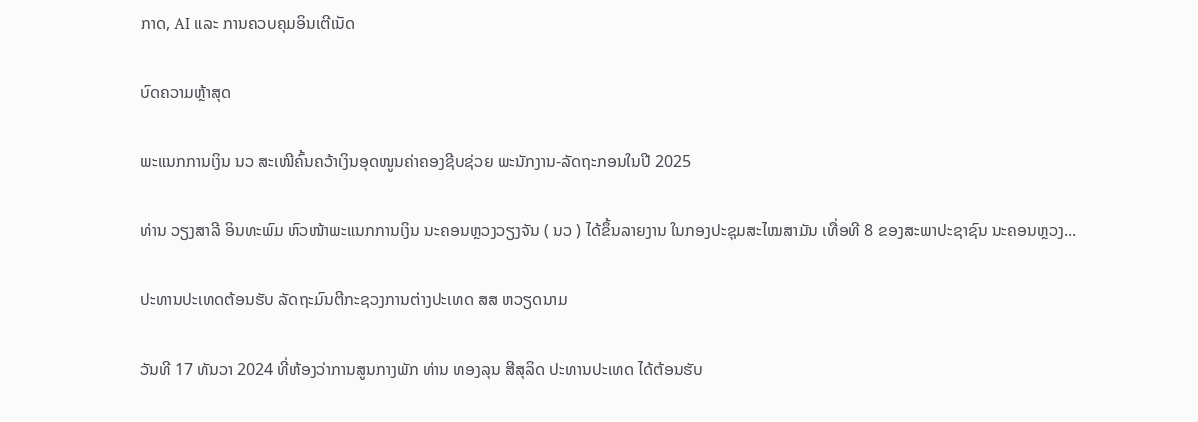ກາດ, AI ແລະ ການຄວບຄຸມອິນເຕີເນັດ

ບົດຄວາມຫຼ້າສຸດ

ພະແນກການເງິນ ນວ ສະເໜີຄົ້ນຄວ້າເງິນອຸດໜູນຄ່າຄອງຊີບຊ່ວຍ ພະນັກງານ-ລັດຖະກອນໃນປີ 2025

ທ່ານ ວຽງສາລີ ອິນທະພົມ ຫົວໜ້າພະແນກການເງິນ ນະຄອນຫຼວງວຽງຈັນ ( ນວ ) ໄດ້ຂຶ້ນລາຍງານ ໃນກອງປະຊຸມສະໄໝສາມັນ ເທື່ອທີ 8 ຂອງສະພາປະຊາຊົນ ນະຄອນຫຼວງ...

ປະທານປະເທດຕ້ອນຮັບ ລັດຖະມົນຕີກະຊວງການຕ່າງປະເທດ ສສ ຫວຽດນາມ

ວັນທີ 17 ທັນວາ 2024 ທີ່ຫ້ອງວ່າການສູນກາງພັກ ທ່ານ ທອງລຸນ ສີສຸລິດ ປະທານປະເທດ ໄດ້ຕ້ອນຮັບ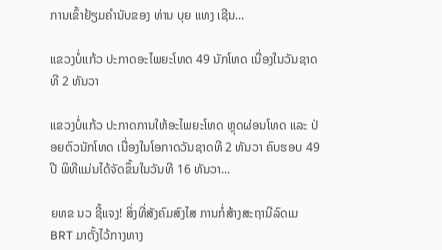ການເຂົ້າຢ້ຽມຄຳນັບຂອງ ທ່ານ ບຸຍ ແທງ ເຊີນ...

ແຂວງບໍ່ແກ້ວ ປະກາດອະໄພຍະໂທດ 49 ນັກໂທດ ເນື່ອງໃນວັນຊາດທີ 2 ທັນວາ

ແຂວງບໍ່ແກ້ວ ປະກາດການໃຫ້ອະໄພຍະໂທດ ຫຼຸດຜ່ອນໂທດ ແລະ ປ່ອຍຕົວນັກໂທດ ເນື່ອງໃນໂອກາດວັນຊາດທີ 2 ທັນວາ ຄົບຮອບ 49 ປີ ພິທີແມ່ນໄດ້ຈັດຂຶ້ນໃນວັນທີ 16 ທັນວາ...

ຍທຂ ນວ ຊີ້ແຈງ! ສິ່ງທີ່ສັງຄົມສົງໄສ ການກໍ່ສ້າງສະຖານີລົດເມ BRT ມາຕັ້ງໄວ້ກາງທາງ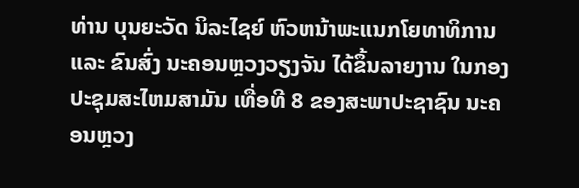ທ່ານ ບຸນຍະວັດ ນິລະໄຊຍ໌ ຫົວຫນ້າພະແນກໂຍທາທິການ ແລະ ຂົນສົ່ງ ນະຄອນຫຼວງວຽງຈັນ ໄດ້ຂຶ້ນລາຍງານ ໃນກອງປະຊຸມສະໄຫມສາມັນ ເທື່ອທີ 8 ຂອງສະພາປະຊາຊົນ ນະຄອນຫຼວງ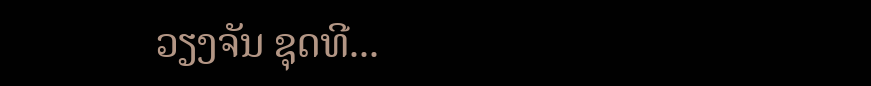ວຽງຈັນ ຊຸດທີ...